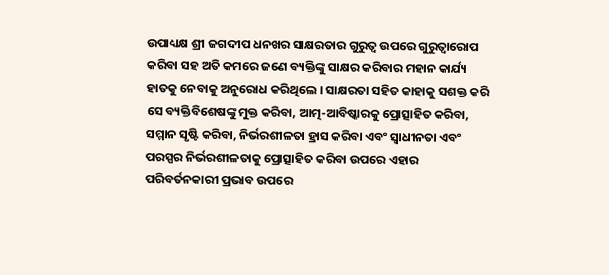ଉପାଧ୍ୟକ୍ଷ ଶ୍ରୀ ଜଗଦୀପ ଧନଖର ସାକ୍ଷରତାର ଗୁରୁତ୍ୱ ଉପରେ ଗୁରୁତ୍ୱାରୋପ କରିବା ସହ ଅତି କମରେ ଜଣେ ବ୍ୟକ୍ତିଙ୍କୁ ସାକ୍ଷର କରିବାର ମହାନ କାର୍ଯ୍ୟ ହାତକୁ ନେବାକୁ ଅନୁରୋଧ କରିଥିଲେ । ସାକ୍ଷରତା ସହିତ କାହାକୁ ସଶକ୍ତ କରି ସେ ବ୍ୟକ୍ତିବିଶେଷଙ୍କୁ ମୁକ୍ତ କରିବା, ଆତ୍ମ-ଆବିଷ୍କାରକୁ ପ୍ରୋତ୍ସାହିତ କରିବା, ସମ୍ମାନ ସୃଷ୍ଟି କରିବା, ନିର୍ଭରଶୀଳତା ହ୍ରାସ କରିବା ଏବଂ ସ୍ୱାଧୀନତା ଏବଂ ପରସ୍ପର ନିର୍ଭରଶୀଳତାକୁ ପ୍ରୋତ୍ସାହିତ କରିବା ଉପରେ ଏହାର ପରିବର୍ତନକାରୀ ପ୍ରଭାବ ଉପରେ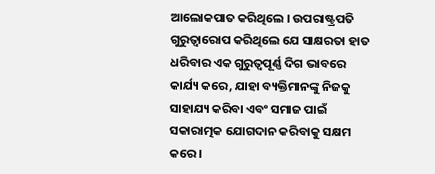ଆଲୋକପାତ କରିଥିଲେ । ଉପରାଷ୍ଟ୍ରପତି ଗୁରୁତ୍ୱାରୋପ କରିଥିଲେ ଯେ ସାକ୍ଷରତା ହାତ ଧରିବାର ଏକ ଗୁରୁତ୍ୱପୂର୍ଣ୍ଣ ଦିଗ ଭାବରେ କାର୍ଯ୍ୟ କରେ, ଯାହା ବ୍ୟକ୍ତିମାନଙ୍କୁ ନିଜକୁ ସାହାଯ୍ୟ କରିବା ଏବଂ ସମାଜ ପାଇଁ ସକାରାତ୍ମକ ଯୋଗଦାନ କରିବାକୁ ସକ୍ଷମ କରେ ।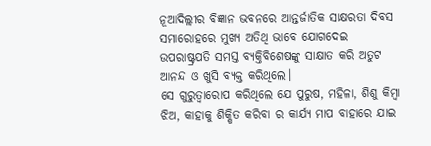ନୂଆଦିଲ୍ଲୀର ବିଜ୍ଞାନ ଭବନରେ ଆନ୍ତର୍ଜାତିକ ସାକ୍ଷରତା ଦିବସ ସମାରୋହରେ ମୁଖ୍ୟ ଅତିଥି ଭାବେ ଯୋଗଦେଇ ଉପରାଷ୍ଟ୍ରପତି ସମସ୍ତ ବ୍ୟକ୍ତିବିଶେଷଙ୍କୁ ସାକ୍ଷାତ କରି ଅତୁଟ ଆନନ୍ଦ ଓ ଖୁସି ବ୍ୟକ୍ତ କରିଥିଲେ।
ସେ ଗୁରୁତ୍ୱାରୋପ କରିଥିଲେ ଯେ ପୁରୁଷ, ମହିଳା, ଶିଶୁ କିମ୍ବା ଝିଅ, କାହାକୁ ଶିକ୍ଷିତ କରିବା ର କାର୍ଯ୍ୟ ମାପ ବାହାରେ ଯାଇ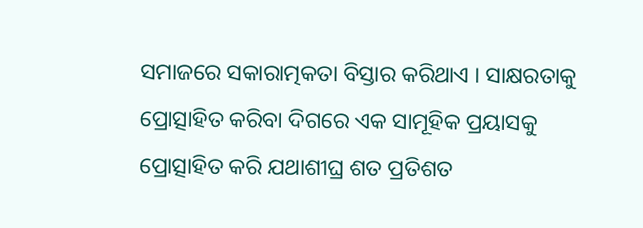ସମାଜରେ ସକାରାତ୍ମକତା ବିସ୍ତାର କରିଥାଏ । ସାକ୍ଷରତାକୁ ପ୍ରୋତ୍ସାହିତ କରିବା ଦିଗରେ ଏକ ସାମୂହିକ ପ୍ରୟାସକୁ ପ୍ରୋତ୍ସାହିତ କରି ଯଥାଶୀଘ୍ର ଶତ ପ୍ରତିଶତ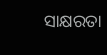ସାକ୍ଷରତା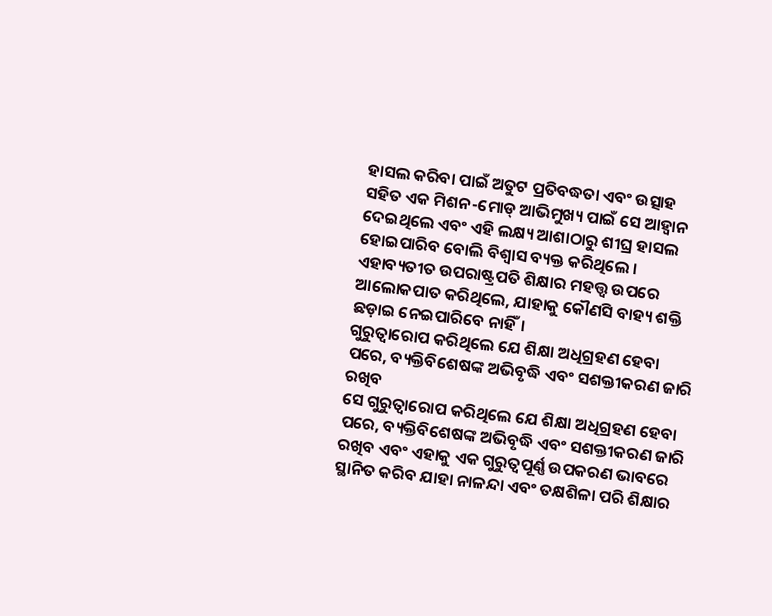ହାସଲ କରିବା ପାଇଁ ଅତୁଟ ପ୍ରତିବଦ୍ଧତା ଏବଂ ଉତ୍ସାହ ସହିତ ଏକ ମିଶନ-ମୋଡ୍ ଆଭିମୁଖ୍ୟ ପାଇଁ ସେ ଆହ୍ୱାନ ଦେଇଥିଲେ ଏବଂ ଏହି ଲକ୍ଷ୍ୟ ଆଶାଠାରୁ ଶୀଘ୍ର ହାସଲ ହୋଇପାରିବ ବୋଲି ବିଶ୍ୱାସ ବ୍ୟକ୍ତ କରିଥିଲେ ।
ଏହାବ୍ୟତୀତ ଉପରାଷ୍ଟ୍ରପତି ଶିକ୍ଷାର ମହତ୍ତ୍ୱ ଉପରେ ଆଲୋକପାତ କରିଥିଲେ, ଯାହାକୁ କୌଣସି ବାହ୍ୟ ଶକ୍ତି ଛଡ଼ାଇ ନେଇପାରିବେ ନାହିଁ।
ଗୁରୁତ୍ୱାରୋପ କରିଥିଲେ ଯେ ଶିକ୍ଷା ଅଧିଗ୍ରହଣ ହେବା ପରେ, ବ୍ୟକ୍ତିବିଶେଷଙ୍କ ଅଭିବୃଦ୍ଧି ଏବଂ ସଶକ୍ତୀକରଣ ଜାରି ରଖିବ
ସେ ଗୁରୁତ୍ୱାରୋପ କରିଥିଲେ ଯେ ଶିକ୍ଷା ଅଧିଗ୍ରହଣ ହେବା ପରେ, ବ୍ୟକ୍ତିବିଶେଷଙ୍କ ଅଭିବୃଦ୍ଧି ଏବଂ ସଶକ୍ତୀକରଣ ଜାରି ରଖିବ ଏବଂ ଏହାକୁ ଏକ ଗୁରୁତ୍ୱପୂର୍ଣ୍ଣ ଉପକରଣ ଭାବରେ ସ୍ଥାନିତ କରିବ ଯାହା ନାଳନ୍ଦା ଏବଂ ତକ୍ଷଶିଳା ପରି ଶିକ୍ଷାର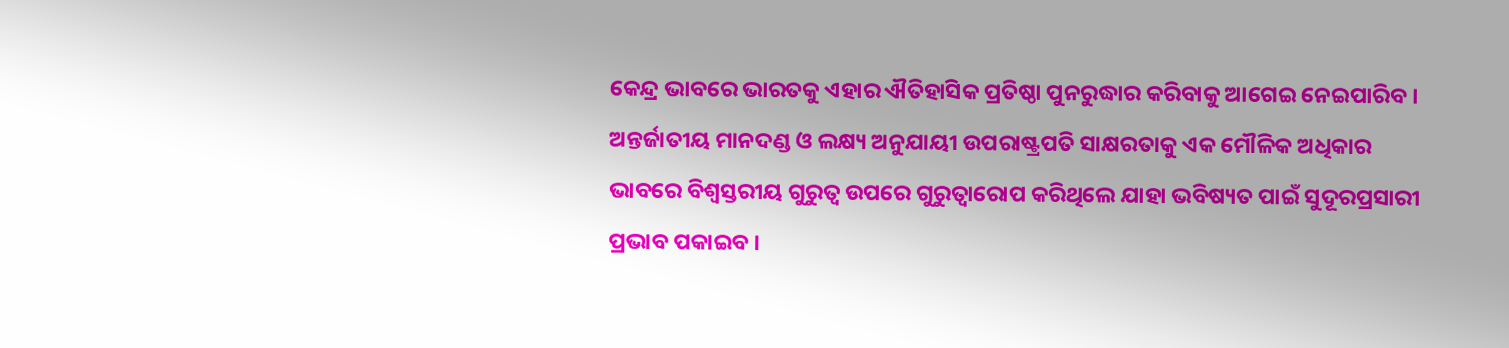କେନ୍ଦ୍ର ଭାବରେ ଭାରତକୁ ଏହାର ଐତିହାସିକ ପ୍ରତିଷ୍ଠା ପୁନରୁଦ୍ଧାର କରିବାକୁ ଆଗେଇ ନେଇପାରିବ ।
ଅନ୍ତର୍ଜାତୀୟ ମାନଦଣ୍ଡ ଓ ଲକ୍ଷ୍ୟ ଅନୁଯାୟୀ ଉପରାଷ୍ଟ୍ରପତି ସାକ୍ଷରତାକୁ ଏକ ମୌଳିକ ଅଧିକାର ଭାବରେ ବିଶ୍ୱସ୍ତରୀୟ ଗୁରୁତ୍ୱ ଉପରେ ଗୁରୁତ୍ୱାରୋପ କରିଥିଲେ ଯାହା ଭବିଷ୍ୟତ ପାଇଁ ସୁଦୂରପ୍ରସାରୀ ପ୍ରଭାବ ପକାଇବ ।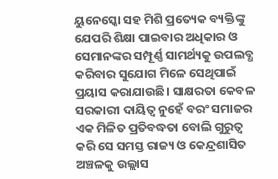ୟୁନେସ୍କୋ ସହ ମିଶି ପ୍ରତ୍ୟେକ ବ୍ୟକ୍ତିଙ୍କୁ ଯେପରି ଶିକ୍ଷା ପାଇବାର ଅଧିକାର ଓ ସେମାନଙ୍କର ସମ୍ପୂର୍ଣ୍ଣ ସାମର୍ଥ୍ୟକୁ ଉପଲବ୍ଧ କରିବାର ସୁଯୋଗ ମିଳେ ସେଥିପାଇଁ ପ୍ରୟାସ କରାଯାଉଛି। ସାକ୍ଷରତା କେବଳ ସରକାରୀ ଦାୟିତ୍ୱ ନୁହେଁ ବରଂ ସମାଜର ଏକ ମିଳିତ ପ୍ରତିବଦ୍ଧତା ବୋଲି ଗୁରୁତ୍ୱ କରି ସେ ସମସ୍ତ ରାଜ୍ୟ ଓ କେନ୍ଦ୍ରଶାସିତ ଅଞ୍ଚଳକୁ ଉଲ୍ଲାସ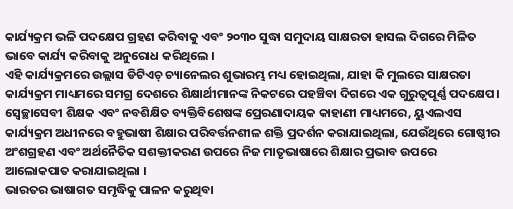କାର୍ଯ୍ୟକ୍ରମ ଭଳି ପଦକ୍ଷେପ ଗ୍ରହଣ କରିବାକୁ ଏବଂ ୨୦୩୦ ସୁଦ୍ଧା ସମୁଦାୟ ସାକ୍ଷରତା ହାସଲ ଦିଗରେ ମିଳିତ ଭାବେ କାର୍ଯ୍ୟ କରିବାକୁ ଅନୁରୋଧ କରିଥିଲେ ।
ଏହି କାର୍ଯ୍ୟକ୍ରମରେ ଉଲ୍ଲାସ ଡିଟିଏଚ୍ ଚ୍ୟାନେଲର ଶୁଭାରମ୍ଭ ମଧ୍ୟ ହୋଇଥିଲା, ଯାହା କି ମୁଲରେ ସାକ୍ଷରତା କାର୍ଯ୍ୟକ୍ରମ ମାଧ୍ୟମରେ ସମଗ୍ର ଦେଶରେ ଶିକ୍ଷାର୍ଥୀମାନଙ୍କ ନିକଟରେ ପହଞ୍ଚିବା ଦିଗରେ ଏକ ଗୁରୁତ୍ୱପୂର୍ଣ୍ଣ ପଦକ୍ଷେପ।
ସ୍ୱେଚ୍ଛାସେବୀ ଶିକ୍ଷକ ଏବଂ ନବଶିକ୍ଷିତ ବ୍ୟକ୍ତିବିଶେଷଙ୍କ ପ୍ରେରଣାଦାୟକ କାହାଣୀ ମାଧ୍ୟମରେ, ୟୁଏଲଏସ କାର୍ଯ୍ୟକ୍ରମ ଅଧୀନରେ ବହୁଭାଷୀ ଶିକ୍ଷାର ପରିବର୍ତ୍ତନଶୀଳ ଶକ୍ତି ପ୍ରଦର୍ଶନ କରାଯାଇଥିଲା, ଯେଉଁଥିରେ ଗୋଷ୍ଠୀର ଅଂଶଗ୍ରହଣ ଏବଂ ଅର୍ଥନୈତିକ ସଶକ୍ତୀକରଣ ଉପରେ ନିଜ ମାତୃଭାଷାରେ ଶିକ୍ଷାର ପ୍ରଭାବ ଉପରେ ଆଲୋକପାତ କରାଯାଇଥିଲା ।
ଭାରତର ଭାଷାଗତ ସମୃଦ୍ଧିକୁ ପାଳନ କରୁଥିବା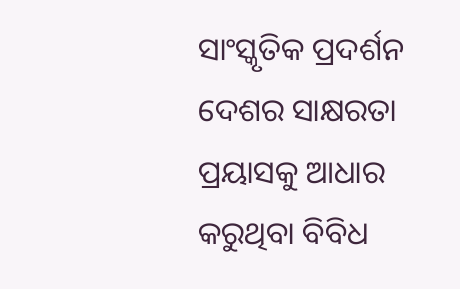ସାଂସ୍କୃତିକ ପ୍ରଦର୍ଶନ ଦେଶର ସାକ୍ଷରତା ପ୍ରୟାସକୁ ଆଧାର କରୁଥିବା ବିବିଧ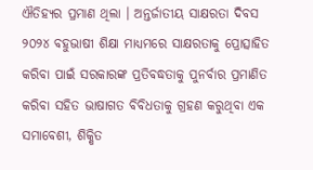ଐତିହ୍ୟର ପ୍ରମାଣ ଥିଲା । ଅନ୍ତର୍ଜାତୀୟ ସାକ୍ଷରତା ଦିବସ ୨୦୨୪ ବହୁଭାଷୀ ଶିକ୍ଷା ମାଧ୍ୟମରେ ସାକ୍ଷରତାକୁ ପ୍ରୋତ୍ସାହିତ କରିବା ପାଇଁ ସରକାରଙ୍କ ପ୍ରତିବଦ୍ଧତାକୁ ପୁନର୍ବାର ପ୍ରମାଣିତ କରିବା ସହିତ ଭାଷାଗତ ବିବିଧତାକୁ ଗ୍ରହଣ କରୁଥିବା ଏକ ସମାବେଶୀ, ଶିକ୍ଷିତ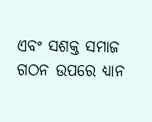ଏବଂ ସଶକ୍ତ ସମାଜ ଗଠନ ଉପରେ ଧ୍ୟାନ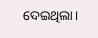ଦେଇଥିଲା।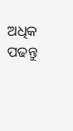ଅଧିକ ପଢନ୍ତୁ